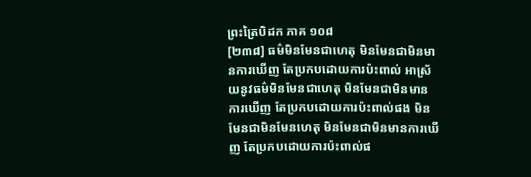ព្រះត្រៃបិដក ភាគ ១០៨
[២៣៨] ធម៌មិនមែនជាហេតុ មិនមែនជាមិនមានការឃើញ តែប្រកបដោយការប៉ះពាល់ អាស្រ័យនូវធម៌មិនមែនជាហេតុ មិនមែនជាមិនមានការឃើញ តែប្រកបដោយការប៉ះពាល់ផង មិនមែនជាមិនមែនហេតុ មិនមែនជាមិនមានការឃើញ តែប្រកបដោយការប៉ះពាល់ផ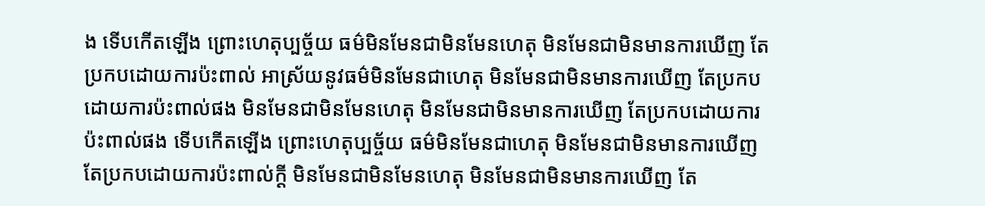ង ទើបកើតឡើង ព្រោះហេតុប្បច្ច័យ ធម៌មិនមែនជាមិនមែនហេតុ មិនមែនជាមិនមានការឃើញ តែប្រកបដោយការប៉ះពាល់ អាស្រ័យនូវធម៌មិនមែនជាហេតុ មិនមែនជាមិនមានការឃើញ តែប្រកបដោយការប៉ះពាល់ផង មិនមែនជាមិនមែនហេតុ មិនមែនជាមិនមានការឃើញ តែប្រកបដោយការប៉ះពាល់ផង ទើបកើតឡើង ព្រោះហេតុប្បច្ច័យ ធម៌មិនមែនជាហេតុ មិនមែនជាមិនមានការឃើញ តែប្រកបដោយការប៉ះពាល់ក្តី មិនមែនជាមិនមែនហេតុ មិនមែនជាមិនមានការឃើញ តែ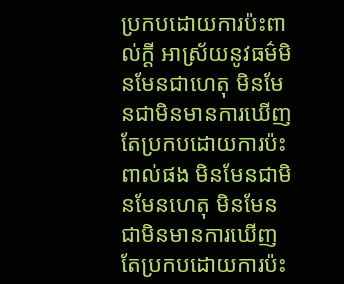ប្រកបដោយការប៉ះពាល់ក្តី អាស្រ័យនូវធម៌មិនមែនជាហេតុ មិនមែនជាមិនមានការឃើញ តែប្រកបដោយការប៉ះពាល់ផង មិនមែនជាមិនមែនហេតុ មិនមែនជាមិនមានការឃើញ តែប្រកបដោយការប៉ះ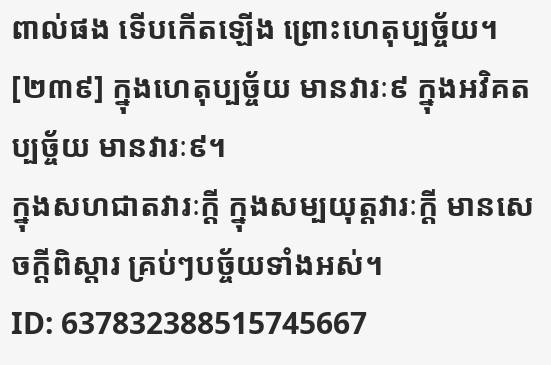ពាល់ផង ទើបកើតឡើង ព្រោះហេតុប្បច្ច័យ។
[២៣៩] ក្នុងហេតុប្បច្ច័យ មានវារៈ៩ ក្នុងអវិគតប្បច្ច័យ មានវារៈ៩។
ក្នុងសហជាតវារៈក្តី ក្នុងសម្បយុត្តវារៈក្តី មានសេចក្តីពិស្តារ គ្រប់ៗបច្ច័យទាំងអស់។
ID: 637832388515745667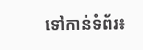ទៅកាន់ទំព័រ៖